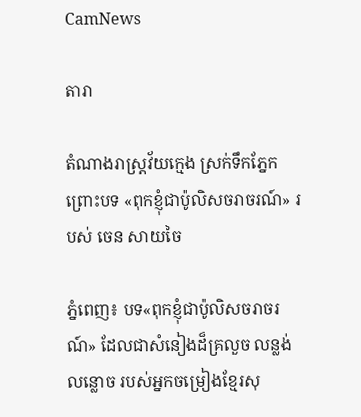CamNews

តារា

តំណាងរាស្រ្តវ័យក្មេង ស្រក់ទឹកភ្នែក ព្រោះបទ «ពុកខ្ញុំជាប៉ូលិសចរាចរណ៍» របស់ ចេន សាយចៃ

ភ្នំពេញ៖ បទ«ពុកខ្ញុំជាប៉ូលិសចរាចរណ៍» ដែលជាសំនៀងដ៏គ្រលួច លន្លង់លន្លោច របស់អ្នកចម្រៀងខ្មែរសុ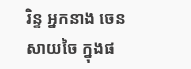រិន្ទ អ្នកនាង ចេន សាយចៃ ក្នុងផ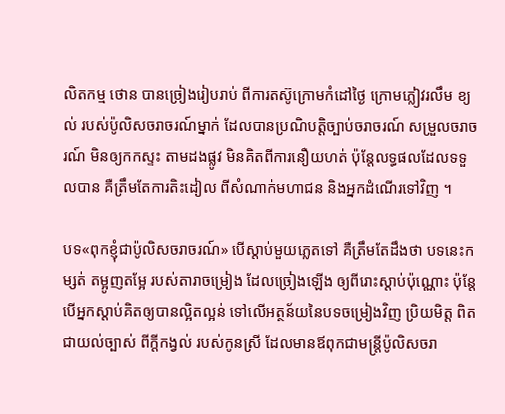លិតកម្ម ថោន បានច្រៀងរៀបរាប់ ពីការតស៊ូក្រោមកំដៅថ្ងៃ ក្រោមភ្លៀវរលឹម ខ្យល់ របស់ប៉ូលិសចរាចរណ៍ម្នាក់ ដែលបានប្រណិបត្តិច្បាប់ចរាចរណ៍ សម្រួលចរាចរណ៍ មិនឲ្យកកស្ទះ តាមដងផ្លូវ មិនគិតពីការនឿយហត់ ប៉ុន្តែលទ្ធផលដែលទទួលបាន គឺត្រឹមតែការតិះដៀល ពីសំណាក់មហាជន និងអ្នកដំណើរទៅវិញ ។

បទ«ពុកខ្ញុំជាប៉ូលិសចរាចរណ៍» បើស្ដាប់មួយភ្លេតទៅ គឺត្រឹមតែដឹងថា បទនេះកម្សត់ តម្អូញតម្អែ របស់តារាចម្រៀង ដែលច្រៀងឡើង ឲ្យពីរោះស្ដាប់ប៉ុណ្ណោះ ប៉ុន្តែបើអ្នកស្ដាប់គិតឲ្យបានល្អិតល្អន់ ទៅលើអត្ថន័យនៃបទចម្រៀងវិញ ប្រិយមិត្ត ពិតជាយល់ច្បាស់ ពីក្ដីកង្វល់ របស់កូនស្រី ដែលមានឪពុកជាមន្រ្តីប៉ូលិសចរា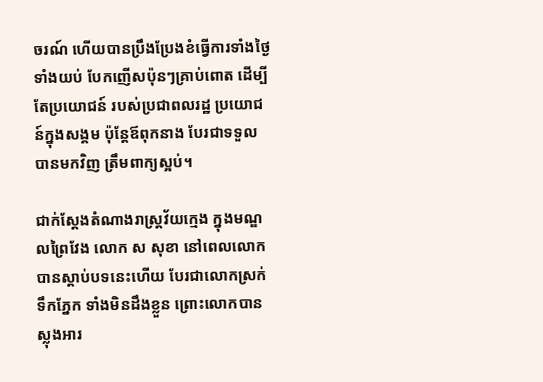ចរណ៍ ហើយបានប្រឹងប្រែងខំធ្វើការទាំងថ្ងៃទាំងយប់ បែកញើសប៉ុនៗគ្រាប់ពោត ដើម្បីតែប្រយោជន៍ របស់ប្រជាពលរដ្ឋ ប្រយោជន៍ក្នុងសង្គម ប៉ុន្តែឪពុកនាង បែរជាទទួលបានមកវិញ ត្រឹមពាក្យស្អប់។

ជាក់ស្ដែងតំណាងរាស្រ្តវ័យក្មេង ក្នុងមណ្ឌលព្រៃវែង លោក ស សុខា នៅពេលលោកបានស្ដាប់បទនេះហើយ បែរជាលោកស្រក់ទឹកភ្នែក ទាំងមិនដឹងខ្លួន ព្រោះលោកបានស្លុងអារ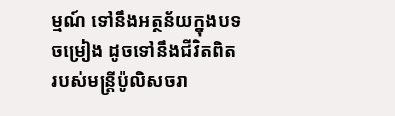ម្មណ៍ ទៅនឹងអត្ថន័យក្នុងបទចម្រៀង ដូចទៅនឹងជីវិតពិត របស់មន្រ្តីប៉ូលិសចរា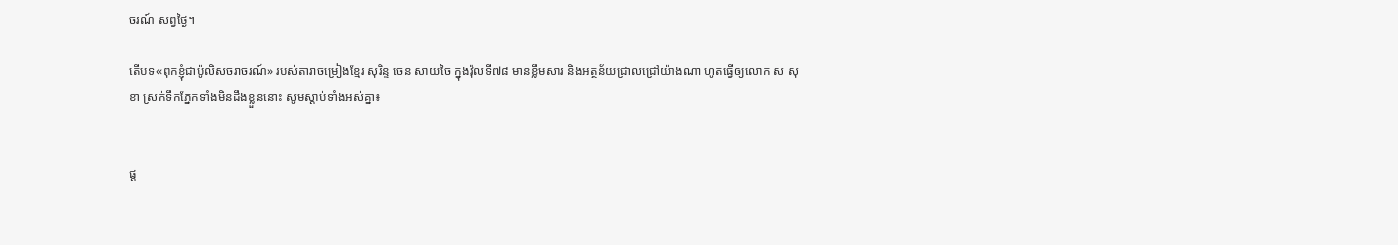ចរណ៍ សព្វថ្ងៃ។

តើបទ«ពុកខ្ញុំជាប៉ូលិសចរាចរណ៍» របស់តារាចម្រៀងខ្មែរ សុរិន្ទ ចេន សាយចៃ ក្នុងវ៉ុលទី៧៨ មានខ្លឹមសារ និងអត្ថន័យជ្រាលជ្រៅយ៉ាងណា ហូតធ្វើឲ្យលោក ស សុខា ស្រក់ទឹកភ្នែកទាំងមិនដឹងខ្លួននោះ សូមស្ដាប់ទាំងអស់គ្នា៖


ផ្ត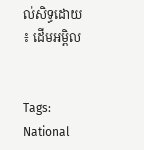ល់សិទ្ធដោយ ៖ ដើមអម្ពិល


Tags: National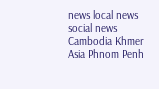news local news social news Cambodia Khmer Asia Phnom Penh